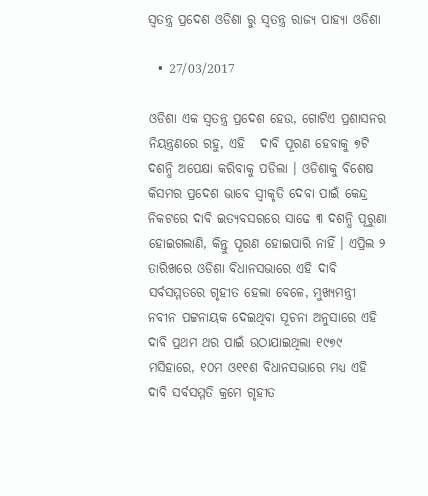ସ୍ୱତନ୍ତ୍ର ପ୍ରଦେଶ ଓଡିଶା ରୁ ସ୍ୱତନ୍ତ୍ର ରାଜ୍ୟ ପାହ୍ୟା ଓଡିଶା

  • 27/03/2017

ଓଡିଶା ଏକ ସ୍ୱତନ୍ତ୍ର ପ୍ରଦେଶ ହେଉ, ଗୋଟିଏ ପ୍ରଶାସନର ନିୟନ୍ତ୍ରଣରେ ରହୁ, ଏହି   ଦାବି ପୂରଣ ହେବାକୁ ୭ଟି ଦଶନ୍ଧି ଅପେକ୍ଷା କରିବାକୁ ପଡିଲା । ଓଡିଶାକୁ ବିଶେଷ କିସମର ପ୍ରଦେଶ ଭାବେ ସ୍ୱୀକୃତି ଦେବା ପାଇଁ କେନ୍ଦ୍ର ନିକଟରେ ଦାବି ଇତ୍ୟବସରରେ ସାଢେ ୩ ଦଶନ୍ଧି ପୂରୁଣା ହୋଇଗଲାଣି, କିନ୍ତୁ ପୂରଣ ହୋଇପାରି ନାହିଁ । ଏପ୍ରିଲ ୨ ତାରିଖରେ ଓଡିଶା ବିଧାନସଭାରେ ଏହି ଦାବି ସର୍ବସମ୍ମତରେ ଗୃହୀତ ହେଲା ବେଳେ, ମୁଖ୍ୟମନ୍ତ୍ରୀ ନବୀନ ପଟ୍ଟନାୟକ ଦେଇଥିବା ସୂଚନା ଅନୁସାରେ ଏହି ଦାବି ପ୍ରଥମ ଥର ପାଇଁ ଉଠାଯାଇଥିଲା ୧୯୭୯ ମସିହାରେ, ୧୦ମ ଓ୧୧ଶ ବିଧାନସଭାରେ ମଧ୍ୟ ଏହି ଦାବି ସର୍ବସମ୍ମତି କ୍ରମେ ଗୃହୀତ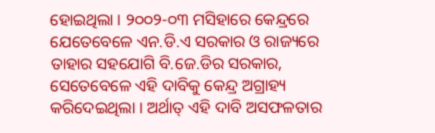ହୋଇଥିଲା । ୨୦୦୨-୦୩ ମସିହାରେ କେନ୍ଦ୍ରରେ ଯେତେବେଳେ ଏନ.ଡି.ଏ ସରକାର ଓ ରାଜ୍ୟରେ ତାହାର ସହଯୋଗି ବି.ଜେ.ଡିର ସରକାର, ସେତେବେଳେ ଏହି ଦାବିକୁ କେନ୍ଦ୍ର ଅଗ୍ରାହ୍ୟ କରିଦେଇଥିଲା । ଅର୍ଥାତ୍ ଏହି ଦାବି ଅସଫଳତାର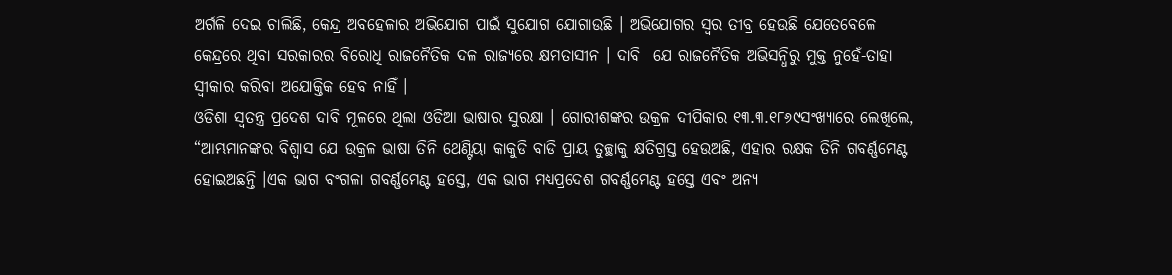ଅର୍ଗଳି ଦେଇ ଚାଲିଛି, କେନ୍ଦ୍ର ଅବହେଳାର ଅଭିଯୋଗ ପାଇଁ ସୁଯୋଗ ଯୋଗାଉଛି । ଅଭିଯୋଗର ସ୍ୱର ତୀବ୍ର ହେଉଛି ଯେତେବେଳେ କେନ୍ଦ୍ରରେ ଥିବା ସରକାରର ବିରୋଧି ରାଜନୈତିକ ଦଳ ରାଜ୍ୟରେ କ୍ଷମତାସୀନ । ଦାବି  ଯେ ରାଜନୈତିକ ଅଭିସନ୍ଧିରୁ ମୁକ୍ତ ନୁହେଁ-ତାହା ସ୍ୱୀକାର କରିବା ଅଯୋକ୍ତିକ ହେବ ନାହିଁ ।
ଓଡିଶା ସ୍ୱତନ୍ତ୍ର ପ୍ରଦେଶ ଦାବି ମୂଳରେ ଥିଲା ଓଡିଆ ଭାଷାର ସୁରକ୍ଷା । ଗୋରୀଶଙ୍କର ଉକ୍ରଳ ଦୀପିକାର ୧୩.୩.୧୮୬୯ସଂଖ୍ୟାରେ ଲେଖିଲେ, “ଆମ୍ଭମାନଙ୍କର ବିଶ୍ୱାସ ଯେ ଉକ୍ରଳ ଭାଷା ତିନି ଥେଣ୍ଟିୟା କାକୁଡି ବାଡି ପ୍ରାୟ ତୁଚ୍ଛାକୁ କ୍ଷତିଗ୍ରସ୍ତ ହେଉଅଛି, ଏହାର ରକ୍ଷକ ତିନି ଗବର୍ଣ୍ଣମେଣ୍ଟ ହୋଇଅଛନ୍ତି ।ଏକ ଭାଗ ବଂଗଳା ଗବର୍ଣ୍ଣମେଣ୍ଟ ହସ୍ତେ, ଏକ ଭାଗ ମଧ୍ୟପ୍ରଦେଶ ଗବର୍ଣ୍ଣମେଣ୍ଟ ହସ୍ତେ ଏବଂ ଅନ୍ୟ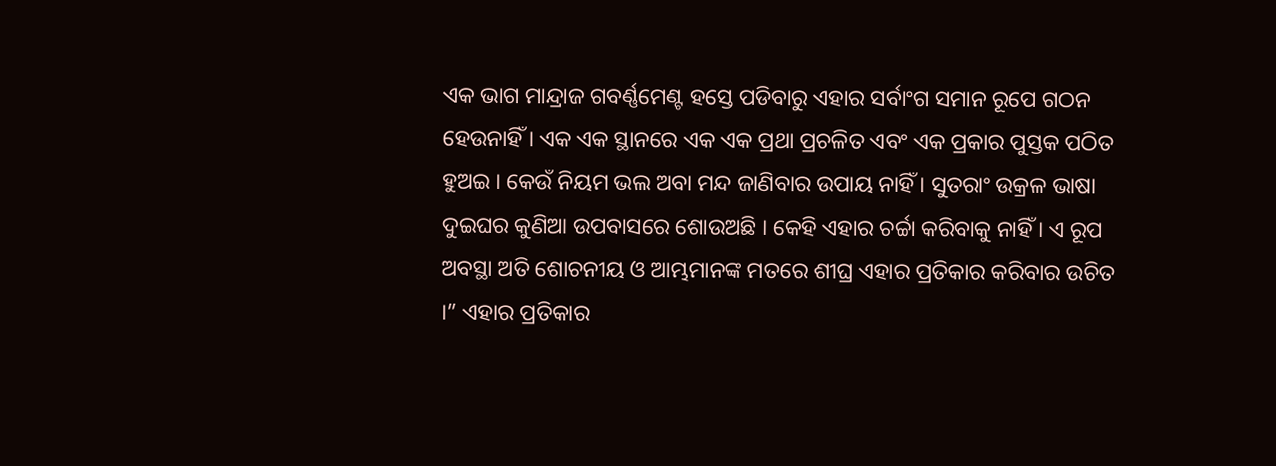ଏକ ଭାଗ ମାନ୍ଦ୍ରାଜ ଗବର୍ଣ୍ଣମେଣ୍ଟ ହସ୍ତେ ପଡିବାରୁ ଏହାର ସର୍ବାଂଗ ସମାନ ରୂପେ ଗଠନ ହେଉନାହିଁ । ଏକ ଏକ ସ୍ଥାନରେ ଏକ ଏକ ପ୍ରଥା ପ୍ରଚଳିତ ଏବଂ ଏକ ପ୍ରକାର ପୁସ୍ତକ ପଠିତ ହୁଅଇ । କେଉଁ ନିୟମ ଭଲ ଅବା ମନ୍ଦ ଜାଣିବାର ଉପାୟ ନାହିଁ । ସୁତରାଂ ଉକ୍ରଳ ଭାଷା ଦୁଇଘର କୁଣିଆ ଉପବାସରେ ଶୋଉଅଛି । କେହି ଏହାର ଚର୍ଚ୍ଚା କରିବାକୁ ନାହିଁ । ଏ ରୂପ ଅବସ୍ଥା ଅତି ଶୋଚନୀୟ ଓ ଆମ୍ଭମାନଙ୍କ ମତରେ ଶୀଘ୍ର ଏହାର ପ୍ରତିକାର କରିବାର ଉଚିତ ।” ଏହାର ପ୍ରତିକାର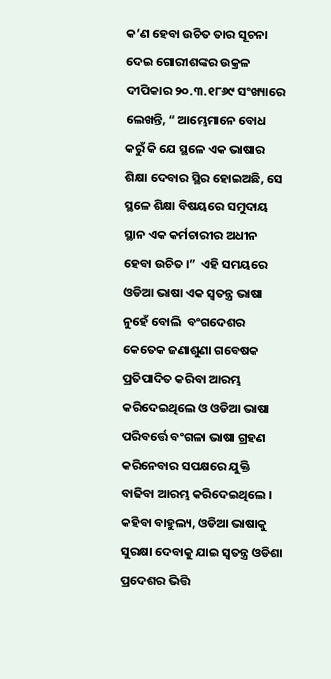କ’ଣ ହେବା ଉଚିତ ତାର ସୂଚନା ଦେଇ ଗୋରୀଶଙ୍କର ଉକ୍ରଳ ଦୀପିକାର ୨୦.୩.୧୮୬୯ ସଂଖ୍ୟାରେ ଲେଖନ୍ତି, “ ଆମ୍ଭେମାନେ ବୋଧ କରୁଁ କି ଯେ ସ୍ଥଳେ ଏକ ଭାଷାର ଶିକ୍ଷା ଦେବାର ସ୍ଥିର ହୋଇଅଛି, ସେ ସ୍ଥଳେ ଶିକ୍ଷା ବିଷୟରେ ସମୁଦାୟ ସ୍ଥାନ ଏକ କର୍ମଚାରୀର ଅଧୀନ ହେବା ଉଚିତ ।”  ଏହି ସମୟରେ ଓଡିଆ ଭାଷା ଏକ ସ୍ୱତନ୍ତ୍ର ଭାଷା ନୁହେଁ ବୋଲି  ବଂଗଦେଶର କେତେକ ଜଣାଶୁଣା ଗବେଷକ ପ୍ରତିପାଦିତ କରିବା ଆରମ୍ଭ କରିଦେଇଥିଲେ ଓ ଓଡିଆ ଭାଷା ପରିବର୍ତ୍ତେ ବଂଗଳା ଭାଷା ଗ୍ରହଣ କରିନେବାର ସପକ୍ଷରେ ଯୁକ୍ତି ବାଢିବା ଆରମ୍ଭ କରିଦେଇଥିଲେ । କହିବା ବାହୁଲ୍ୟ, ଓଡିଆ ଭାଷାକୁ ସୁରକ୍ଷା ଦେବାକୁ ଯାଇ ସ୍ୱତନ୍ତ୍ର ଓଡିଶା ପ୍ରଦେଶର ଭିତ୍ତି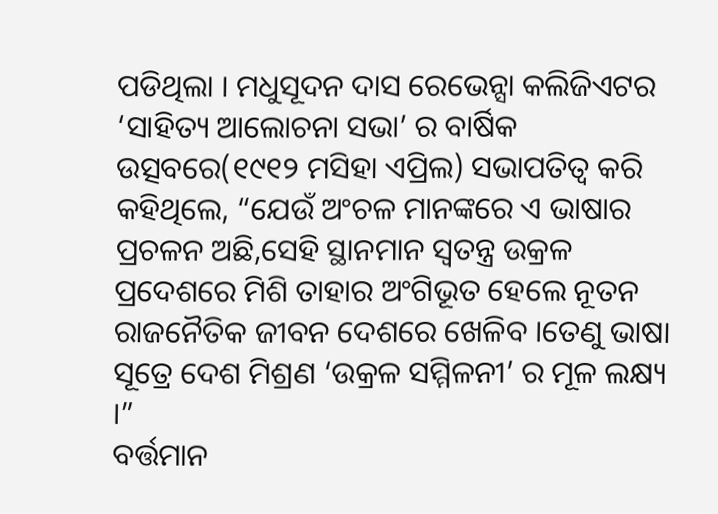ପଡିଥିଲା । ମଧୁସୂଦନ ଦାସ ରେଭେନ୍ସା କଲିଜିଏଟର ‘ସାହିତ୍ୟ ଆଲୋଚନା ସଭା’ ର ବାର୍ଷିକ ଉତ୍ସବରେ(୧୯୧୨ ମସିହା ଏପ୍ରିଲ) ସଭାପତିତ୍ୱ କରି କହିଥିଲେ, “ଯେଉଁ ଅଂଚଳ ମାନଙ୍କରେ ଏ ଭାଷାର ପ୍ରଚଳନ ଅଛି,ସେହି ସ୍ଥାନମାନ ସ୍ୱତନ୍ତ୍ର ଉକ୍ରଳ ପ୍ରଦେଶରେ ମିଶି ତାହାର ଅଂଗିଭୂତ ହେଲେ ନୂତନ ରାଜନୈତିକ ଜୀବନ ଦେଶରେ ଖେଳିବ ।ତେଣୁ ଭାଷା ସୂତ୍ରେ ଦେଶ ମିଶ୍ରଣ ‘ଉକ୍ରଳ ସମ୍ମିଳନୀ’ ର ମୂଳ ଲକ୍ଷ୍ୟ ।”
ବର୍ତ୍ତମାନ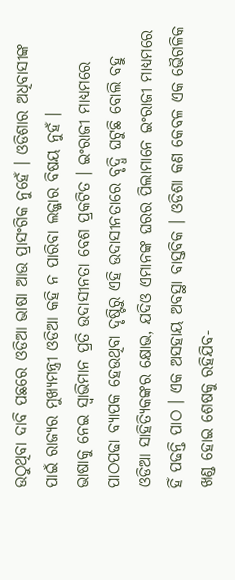ଉଠୁଥିବା ଦାବି ପଛରେ ଓଡିଆ ଭାଷା ଆଉ ପ୍ରାସଂଗିକ ନୁହେଁ । ଓଡିଶାର ଅଧିବାସୀଙ୍କ ପାଇଁ ରାଜ୍ୟର ମୁଖ୍ୟମନ୍ତ୍ରୀ ଓଡିଆ କହି ନ ପାରିବା ଲଜ୍ଜାର ବିଷୟ ନୁହଁ ।
ଭାଷାକୁ ନେଇ ସ୍ୱାଭିମାନ ପ୍ରତି ଉଦାସୀନତା ବେଶ ପ୍ରକଟିତ । ଇଂରାଜୀ ମାଧ୍ୟମରେ ପାଠପଢା ବ୍ୟାପକ ହେଉଥିବା ଦୃଷ୍ଟିରୁ ଏହି ଉଦାସୀନତାରେ ବୃଦ୍ଧି ଘଟୁଛି ବୋଲି ବହୁ  ଓଡିଆ ସାହିତ୍ୟିକଙ୍କର କ୍ଷୋଭ, ଯଦିଓ ଏମାନଙ୍କ ଘରର ପିଲାମାନେ ଇଂରାଜୀ ମାଧ୍ୟମରେ ହିଁ ପଢନ୍ତି ପାଠ । ଏକ ଅସହାୟ ଅବସ୍ଥା ବାସ୍ତବିକ । ଓଡିଶା କଣ କେବଳ ଏକ ଭୈଗଳିକ ଖଣ୍ଡ ହୋଇ ଶେଷକୁ ରହିଯିବ-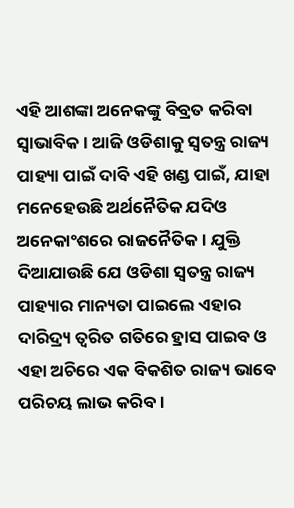ଏହି ଆଶଙ୍କା ଅନେକଙ୍କୁ ବିବ୍ରତ କରିବା ସ୍ୱାଭାବିକ । ଆଜି ଓଡିଶାକୁ ସ୍ୱତନ୍ତ୍ର ରାଜ୍ୟ ପାହ୍ୟା ପାଇଁ ଦାବି ଏହି ଖଣ୍ଡ ପାଇଁ, ଯାହା ମନେହେଉଛି ଅର୍ଥନୈତିକ ଯଦିଓ ଅନେକାଂଶରେ ରାଜନୈତିକ । ଯୁକ୍ତି ଦିଆଯାଉଛି ଯେ ଓଡିଶା ସ୍ୱତନ୍ତ୍ର ରାଜ୍ୟ ପାହ୍ୟାର ମାନ୍ୟତା ପାଇଲେ ଏହାର ଦାରିଦ୍ର୍ୟ ତ୍ୱରିତ ଗତିରେ ହ୍ରାସ ପାଇବ ଓ ଏହା ଅଚିରେ ଏକ ବିକଶିତ ରାଜ୍ୟ ଭାବେ ପରିଚୟ ଲାଭ କରିବ ।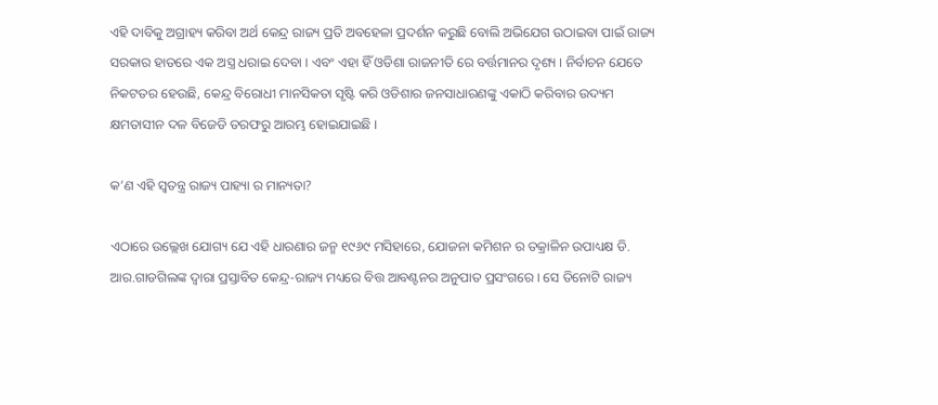ଏହି ଦାବିକୁ ଅଗ୍ରାହ୍ୟ କରିବା ଅର୍ଥ କେନ୍ଦ୍ର ରାଜ୍ୟ ପ୍ରତି ଅବହେଳା ପ୍ରଦର୍ଶନ କରୁଛି ବୋଲି ଅଭିଯେଗ ଉଠାଇବା ପାଇଁ ରାଜ୍ୟ ସରକାର ହାତରେ ଏକ ଅସ୍ତ୍ର ଧରାଇ ଦେବା । ଏବଂ ଏହା ହିଁ ଓଡିଶା ରାଜନୀତି ରେ ବର୍ତ୍ତମାନର ଦୃଶ୍ୟ । ନିର୍ବାଚନ ଯେତେ ନିକଟତର ହେଉଛି, କେନ୍ଦ୍ର ବିରୋଧୀ ମାନସିକତା ସୃଷ୍ଟି କରି ଓଡିଶାର ଜନସାଧାରଣଙ୍କୁ ଏକାଠି କରିବାର ଉଦ୍ୟମ କ୍ଷମତାସୀନ ଦଳ ବିଜେଡି ତରଫରୁ ଆରମ୍ଭ ହୋଇଯାଇଛି ।

କ’ଣ ଏହି ସ୍ୱତନ୍ତ୍ର ରାଜ୍ୟ ପାହ୍ୟା ର ମାନ୍ୟତା?

ଏଠାରେ ଉଲ୍ଲେଖ ଯୋଗ୍ୟ ଯେ ଏହି ଧାରଣାର ଜନ୍ମ ୧୯୬୯ ମସିହାରେ, ଯୋଜନା କମିଶନ ର ତକ୍ରାଳିନ ଉପାଧ୍ୟକ୍ଷ ଡି. ଆର.ଗାଡଗିଲଙ୍କ ଦ୍ୱାରା ପ୍ରସ୍ତାବିତ କେନ୍ଦ୍ର-ରାଜ୍ୟ ମଧ୍ୟରେ ବିତ୍ତ ଆବଣ୍ଟନର ଅନୁପାତ ପ୍ରସଂଗରେ । ସେ ତିନୋଟି ରାଜ୍ୟ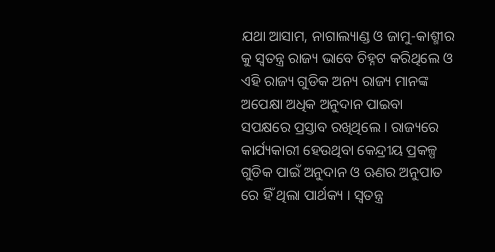ଯଥା ଆସାମ, ନାଗାଲ୍ୟାଣ୍ଡ ଓ ଜାମୁ-କାଶ୍ମୀର କୁ ସ୍ୱତନ୍ତ୍ର ରାଜ୍ୟ ଭାବେ ଚିହ୍ନଟ କରିଥିଲେ ଓ ଏହି ରାଜ୍ୟ ଗୁଡିକ ଅନ୍ୟ ରାଜ୍ୟ ମାନଙ୍କ ଅପେକ୍ଷା ଅଧିକ ଅନୁଦାନ ପାଇବା ସପକ୍ଷରେ ପ୍ରସ୍ତାବ ରଖିଥିଲେ । ରାଜ୍ୟରେ କାର୍ଯ୍ୟକାରୀ ହେଉଥିବା କେନ୍ଦ୍ରୀୟ ପ୍ରକଳ୍ପ ଗୁଡିକ ପାଇଁ ଅନୁଦାନ ଓ ଋଣର ଅନୁପାତ ରେ ହିଁ ଥିଲା ପାର୍ଥକ୍ୟ । ସ୍ୱତନ୍ତ୍ର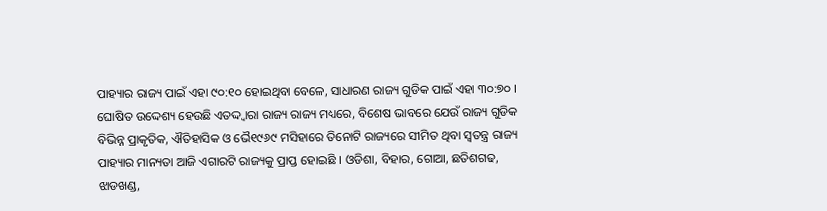ପାହ୍ୟାର ରାଜ୍ୟ ପାଇଁ ଏହା ୯୦:୧୦ ହୋଇଥିବା ବେଳେ, ସାଧାରଣ ରାଜ୍ୟ ଗୁଡିକ ପାଇଁ ଏହା ୩୦:୭୦ । ଘୋଷିତ ଉଦ୍ଦେଶ୍ୟ ହେଉଛି ଏତଦ୍ଦ୍ୱାରା ରାଜ୍ୟ ରାଜ୍ୟ ମଧ୍ୟରେ, ବିଶେଷ ଭାବରେ ଯେଉଁ ରାଜ୍ୟ ଗୁଡିକ ବିଭିନ୍ନ ପ୍ରାକୃତିକ, ଐତିହାସିକ ଓ ଭୈ୧୯୬୯ ମସିହାରେ ତିନୋଟି ରାଜ୍ୟରେ ସୀମିତ ଥିବା ସ୍ୱତନ୍ତ୍ର ରାଜ୍ୟ ପାହ୍ୟାର ମାନ୍ୟତା ଆଜି ଏଗାରଟି ରାଜ୍ୟକୁ ପ୍ରାପ୍ତ ହୋଇଛି । ଓଡିଶା, ବିହାର, ଗୋଆ, ଛତିଶଗଢ, ଝାଡଖଣ୍ଡ,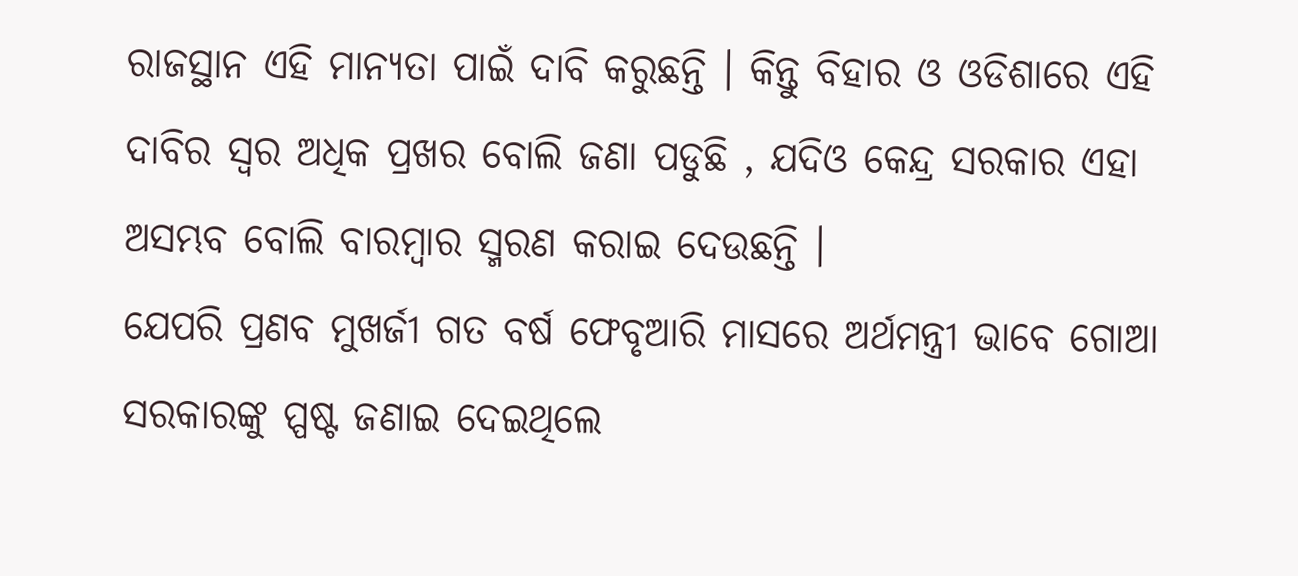ରାଜସ୍ଥାନ ଏହି ମାନ୍ୟତା ପାଇଁ ଦାବି କରୁଛନ୍ତି । କିନ୍ତୁ ବିହାର ଓ ଓଡିଶାରେ ଏହି ଦାବିର ସ୍ୱର ଅଧିକ ପ୍ରଖର ବୋଲି ଜଣା ପଡୁଛି , ଯଦିଓ କେନ୍ଦ୍ର ସରକାର ଏହା ଅସମ୍ଭବ ବୋଲି ବାରମ୍ବାର ସ୍ମରଣ କରାଇ ଦେଉଛନ୍ତି ।
ଯେପରି ପ୍ରଣବ ମୁଖର୍ଜୀ ଗତ ବର୍ଷ ଫେବୃଆରି ମାସରେ ଅର୍ଥମନ୍ତ୍ରୀ ଭାବେ ଗୋଆ ସରକାରଙ୍କୁ ପ୍ପଷ୍ଟ ଜଣାଇ ଦେଇଥିଲେ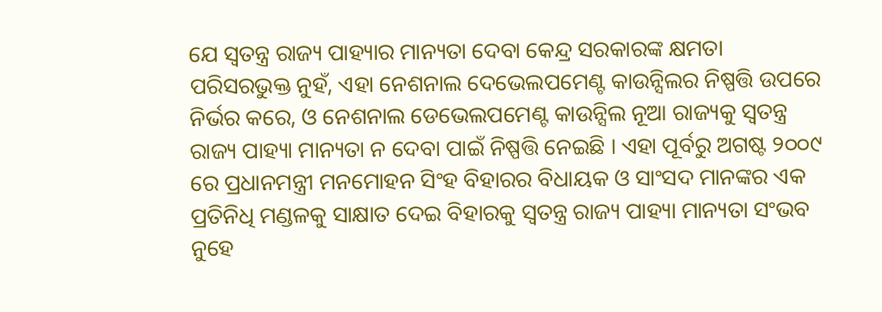ଯେ ସ୍ୱତନ୍ତ୍ର ରାଜ୍ୟ ପାହ୍ୟାର ମାନ୍ୟତା ଦେବା କେନ୍ଦ୍ର ସରକାରଙ୍କ କ୍ଷମତା ପରିସରଭୁକ୍ତ ନୁହଁ, ଏହା ନେଶନାଲ ଦେଭେଲପମେଣ୍ଟ କାଉନ୍ସିଲର ନିଷ୍ପତ୍ତି ଉପରେ ନିର୍ଭର କରେ, ଓ ନେଶନାଲ ଡେଭେଲପମେଣ୍ଟ କାଉନ୍ସିଲ ନୂଆ ରାଜ୍ୟକୁ ସ୍ୱତନ୍ତ୍ର ରାଜ୍ୟ ପାହ୍ୟା ମାନ୍ୟତା ନ ଦେବା ପାଇଁ ନିଷ୍ପତ୍ତି ନେଇଛି । ଏହା ପୂର୍ବରୁ ଅଗଷ୍ଟ ୨୦୦୯ ରେ ପ୍ରଧାନମନ୍ତ୍ରୀ ମନମୋହନ ସିଂହ ବିହାରର ବିଧାୟକ ଓ ସାଂସଦ ମାନଙ୍କର ଏକ ପ୍ରତିନିଧି ମଣ୍ଡଳକୁ ସାକ୍ଷାତ ଦେଇ ବିହାରକୁ ସ୍ୱତନ୍ତ୍ର ରାଜ୍ୟ ପାହ୍ୟା ମାନ୍ୟତା ସଂଭବ ନୁହେ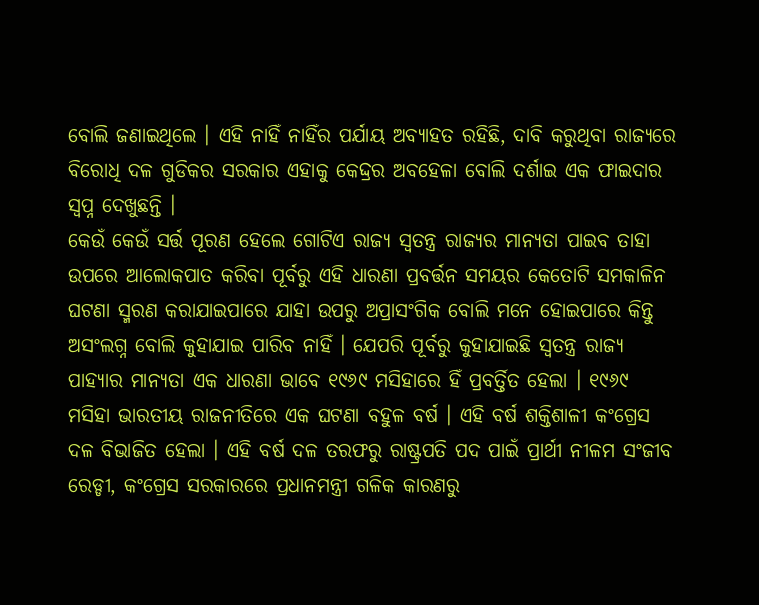ବୋଲି ଜଣାଇଥିଲେ । ଏହି ନାହିଁ ନାହିଁର ପର୍ଯାୟ ଅବ୍ୟାହତ ରହିଛି, ଦାବି କରୁଥିବା ରାଜ୍ୟରେ ବିରୋଧି ଦଳ ଗୁଡିକର ସରକାର ଏହାକୁ କେଦ୍ଦ୍ରର ଅବହେଳା ବୋଲି ଦର୍ଶାଇ ଏକ ଫାଇଦାର ସ୍ୱପ୍ନ ଦେଖୁଛନ୍ତି ।
କେଉଁ କେଉଁ ସର୍ତ୍ତ ପୂରଣ ହେଲେ ଗୋଟିଏ ରାଜ୍ୟ ସ୍ୱତନ୍ତ୍ର ରାଜ୍ୟର ମାନ୍ୟତା ପାଇବ ତାହା ଉପରେ ଆଲୋକପାତ କରିବା ପୂର୍ବରୁ ଏହି ଧାରଣା ପ୍ରବର୍ତ୍ତନ ସମୟର କେତୋଟି ସମକାଳିନ  ଘଟଣା ସ୍ମରଣ କରାଯାଇପାରେ ଯାହା ଉପରୁ ଅପ୍ରାସଂଗିକ ବୋଲି ମନେ ହୋଇପାରେ କିନ୍ତୁ ଅସଂଲଗ୍ନ ବୋଲି କୁହାଯାଇ ପାରିବ ନାହିଁ । ଯେପରି ପୂର୍ବରୁ କୁହାଯାଇଛି ସ୍ୱତନ୍ତ୍ର ରାଜ୍ୟ ପାହ୍ୟାର ମାନ୍ୟତା ଏକ ଧାରଣା ଭାବେ ୧୯୬୯ ମସିହାରେ ହିଁ ପ୍ରବର୍ତ୍ତିତ ହେଲା । ୧୯୬୯ ମସିହା ଭାରତୀୟ ରାଜନୀତିରେ ଏକ ଘଟଣା ବହୁଳ ବର୍ଷ । ଏହି ବର୍ଷ ଶକ୍ତିଶାଳୀ କଂଗ୍ରେସ ଦଳ ବିଭାଜିତ ହେଲା । ଏହି ବର୍ଷ ଦଳ ତରଫରୁ ରାଷ୍ଟ୍ରପତି ପଦ ପାଇଁ ପ୍ରାର୍ଥୀ ନୀଳମ ସଂଜୀବ ରେଡ୍ଡୀ, କଂଗ୍ରେସ ସରକାରରେ ପ୍ରଧାନମନ୍ତ୍ରୀ ଗଳିକ କାରଣରୁ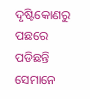ଦୃଷ୍ଟିକୋଣରୁ ପଛରେ ପଡିଛନ୍ତି ସେମାନେ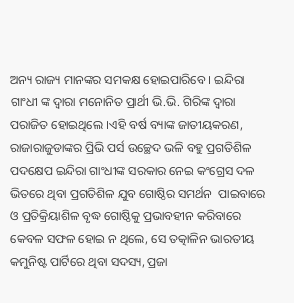ଅନ୍ୟ ରାଜ୍ୟ ମାନଙ୍କର ସମକକ୍ଷ ହୋଇପାରିବେ । ଇନ୍ଦିରା ଗାଂଧୀ ଙ୍କ ଦ୍ୱାରା ମନୋନିତ ପ୍ରାର୍ଥୀ ଭି.ଭି. ଗିରିଙ୍କ ଦ୍ୱାରା ପରାଜିତ ହୋଇଥିଲେ ।ଏହି ବର୍ଷ ବ୍ୟାଙ୍କ ଜାତୀୟକରଣ, ରାଜାରାଜୁଡାଙ୍କର ପ୍ରିଭି ପର୍ସ ଉଚ୍ଛେଦ ଭଳି ବହୁ ପ୍ରଗତିଶିଳ ପଦକ୍ଷେପ ଇନ୍ଦିରା ଗାଂଧୀଙ୍କ ସରକାର ନେଇ କଂଗ୍ରେସ ଦଳ ଭିତରେ ଥିବା ପ୍ରଗତିଶିଳ ଯୁବ ଗୋଷ୍ଠିର ସମର୍ଥନ  ପାଇବାରେ ଓ ପ୍ରତିକ୍ରିୟାଶିଳ ବୃଦ୍ଧ ଗୋଷ୍ଠିକୁ ପ୍ରଭାବହୀନ କରିବାରେ କେବଳ ସଫଳ ହୋଇ ନ ଥିଲେ, ସେ ତତ୍କାଳିନ ଭାରତୀୟ କମୁନିଷ୍ଟ ପାର୍ଟିରେ ଥିବା ସଦସ୍ୟ, ପ୍ରଜା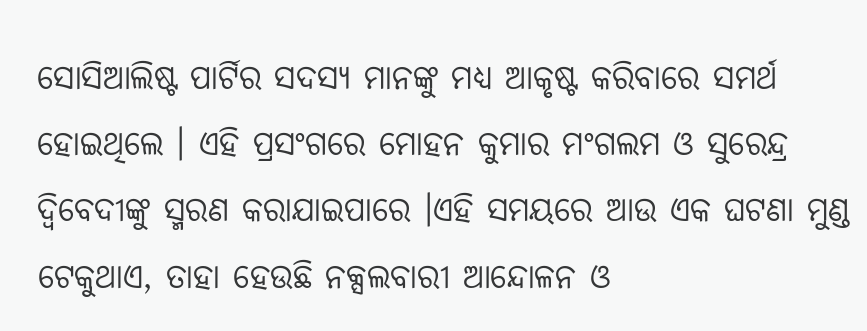ସୋସିଆଲିଷ୍ଟ ପାର୍ଟିର ସଦସ୍ୟ ମାନଙ୍କୁ ମଧ୍ୟ ଆକୃଷ୍ଟ କରିବାରେ ସମର୍ଥ ହୋଇଥିଲେ । ଏହି ପ୍ରସଂଗରେ ମୋହନ କୁମାର ମଂଗଲମ ଓ ସୁରେନ୍ଦ୍ର ଦ୍ୱିବେଦୀଙ୍କୁ ସ୍ମରଣ କରାଯାଇପାରେ ।ଏହି ସମୟରେ ଆଉ ଏକ ଘଟଣା ମୁଣ୍ଡ ଟେକୁଥାଏ, ତାହା ହେଉଛି ନକ୍ସଲବାରୀ ଆନ୍ଦୋଳନ ଓ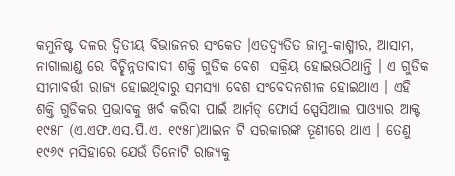କମୁନିଷ୍ଟ ଦଳର ଦ୍ୱିତୀୟ ବିଭାଜନର ସଂକେତ ।ଏତଦ୍ବ୍ୟତିତ ଜାମୁ-କାଶ୍ମୀର, ଆସାମ, ନାଗାଲାଣ୍ଡ ରେ ବିଚ୍ଛିନ୍ନତାବାଦୀ ଶକ୍ତି ଗୁଡିକ ବେଶ  ସକ୍ରିୟ ହୋଇଊଠିଥାନ୍ତି । ଏ ଗୁଡିକ ସୀମାବର୍ତ୍ତୀ ରାଜ୍ୟ ହୋଇଥିବାରୁ ସମସ୍ୟା ବେଶ ସଂବେଦନଶୀଳ ହୋଇଥାଏ । ଏହି ଶକ୍ତି ଗୁଡିକର ପ୍ରଭାବକୁ ଖର୍ବ କରିବା ପାଇଁ ଆର୍ମଡ୍ ଫୋର୍ସ ସ୍ପେସିଆଲ ପାଓ୍ୟାର ଆକ୍ଟ ୧୯୫୮ (ଏ.ଏଫ.ଏସ.ପି.ଏ. ୧୯୫୮)ଆଇନ ଟି ସରକାରଙ୍କ ତୂଣୀରେ ଥାଏ । ତେଣୁ ୧୯୬୯ ମସିହାରେ ଯେଉଁ ତିନୋଟି ରାଜ୍ୟକୁ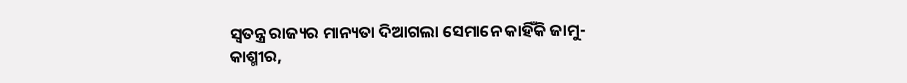ସ୍ୱତନ୍ତ୍ର ରାଜ୍ୟର ମାନ୍ୟତା ଦିଆଗଲା ସେମାନେ କାହିଁକି ଜାମୁ-କାଶ୍ମୀର,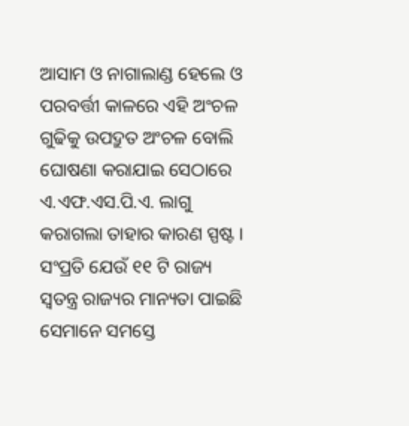ଆସାମ ଓ ନାଗାଲାଣ୍ଡ ହେଲେ ଓ ପରବର୍ତ୍ତୀ କାଳରେ ଏହି ଅଂଚଳ ଗୁଢିକୁ ଉପଦ୍ରୁତ ଅଂଚଳ ବୋଲି ଘୋଷଣା କରାଯାଇ ସେଠାରେ ଏ.ଏଫ.ଏସ.ପି.ଏ. ଲାଗୁ କରାଗଲା ତାହାର କାରଣ ସ୍ପଷ୍ଟ । ସଂପ୍ରତି ଯେଉଁ ୧୧ ଟି ରାଜ୍ୟ ସ୍ୱତନ୍ତ୍ର ରାଜ୍ୟର ମାନ୍ୟତା ପାଇଛି ସେମାନେ ସମସ୍ତେ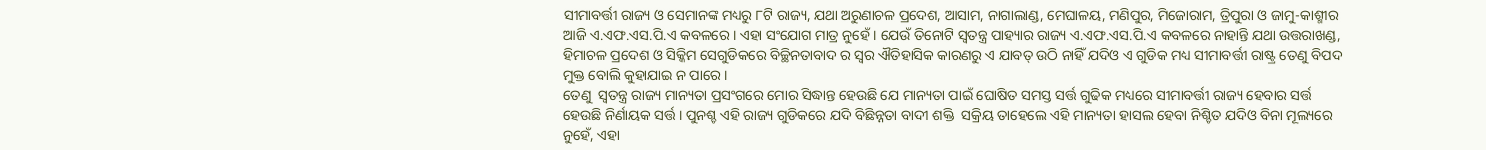ସୀମାବର୍ତ୍ତୀ ରାଜ୍ୟ ଓ ସେମାନଙ୍କ ମଧ୍ୟରୁ ୮ଟି ରାଜ୍ୟ, ଯଥା ଅରୁଣାଚଳ ପ୍ରଦେଶ, ଆସାମ, ନାଗାଲାଣ୍ଡ, ମେଘାଳୟ, ମଣିପୁର, ମିଜୋରାମ, ତ୍ରିପୁରା ଓ ଜାମୁ-କାଶ୍ମୀର ଆଜି ଏ.ଏଫ.ଏସ.ପି.ଏ କବଳରେ । ଏହା ସଂଯୋଗ ମାତ୍ର ନୁହେଁ । ଯେଉଁ ତିନୋଟି ସ୍ୱତନ୍ତ୍ର ପାହ୍ୟାର ରାଜ୍ୟ ଏ.ଏଫ.ଏସ.ପି.ଏ କବଳରେ ନାହାନ୍ତି ଯଥା ଉତ୍ତରାଖଣ୍ଡ, ହିମାଚଳ ପ୍ରଦେଶ ଓ ସିକ୍କିମ ସେଗୁଡିକରେ ବିଚ୍ଛିନତାବାଦ ର ସ୍ୱର ଐତିହାସିକ କାରଣରୁ ଏ ଯାବତ୍ ଉଠି ନାହିଁ ଯଦିଓ ଏ ଗୁଡିକ ମଧ୍ୟ ସୀମାବର୍ତ୍ତୀ ରାଷ୍ଟ୍ର ତେଣୁ ବିପଦ ମୁକ୍ତ ବୋଲି କୁହାଯାଇ ନ ପାରେ ।
ତେଣୁ  ସ୍ୱତନ୍ତ୍ର ରାଜ୍ୟ ମାନ୍ୟତା ପ୍ରସଂଗରେ ମୋର ସିଦ୍ଧାନ୍ତ ହେଉଛି ଯେ ମାନ୍ୟତା ପାଇଁ ଘୋଷିତ ସମସ୍ତ ସର୍ତ୍ତ ଗୁଢିକ ମଧ୍ୟରେ ସୀମାବର୍ତ୍ତୀ ରାଜ୍ୟ ହେବାର ସର୍ତ୍ତ ହେଉଛି ନିର୍ଣାୟକ ସର୍ତ୍ତ । ପୁନଶ୍ଚ ଏହି ରାଜ୍ୟ ଗୁଡିକରେ ଯଦି ବିଛିନ୍ନତା ବାଦୀ ଶକ୍ତି  ସକ୍ରିୟ ତାହେଲେ ଏହି ମାନ୍ୟତା ହାସଲ ହେବା ନିଶ୍ଚିତ ଯଦିଓ ବିନା ମୂଲ୍ୟରେ ନୁହେଁ, ଏହା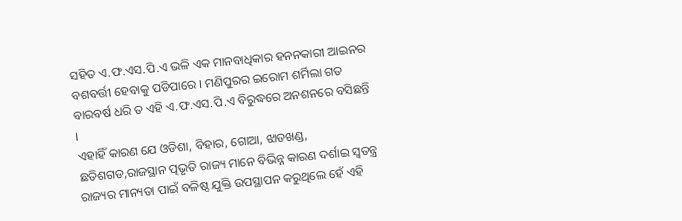ସହିତ ଏ.ଫ.ଏସ.ପି.ଏ ଭଳି ଏକ ମାନବାଧିକାର ହନନକାରୀ ଆଇନର ବଶବର୍ତ୍ତୀ ହେବାକୁ ପଡିପାରେ । ମଣିପୁରର ଇରୋମ ଶର୍ମିଲା ଗତ ବାରବର୍ଷ ଧରି ତ ଏହି ଏ.ଫ.ଏସ.ପି.ଏ ବିରୁଦ୍ଧରେ ଅନଶନରେ ବସିଛନ୍ତି ।
ଏହାହିଁ କାରଣ ଯେ ଓଡିଶା, ବିହାର, ଗୋଆ, ଝାଡଖଣ୍ଡ, ଛତିଶଗଡ,ରାଜସ୍ଥାନ ତ୍ପଭୃତି ରାଜ୍ୟ ମାନେ ବିଭିନ୍ନ କାରଣ ଦର୍ଶାଇ ସ୍ୱତନ୍ତ୍ର ରାଜ୍ୟର ମାନ୍ୟତା ପାଇଁ ବଳିଷ୍ଠ ଯୁକ୍ତି ଉପସ୍ଥାପନ କରୁଥିଲେ ହେଁ ଏହି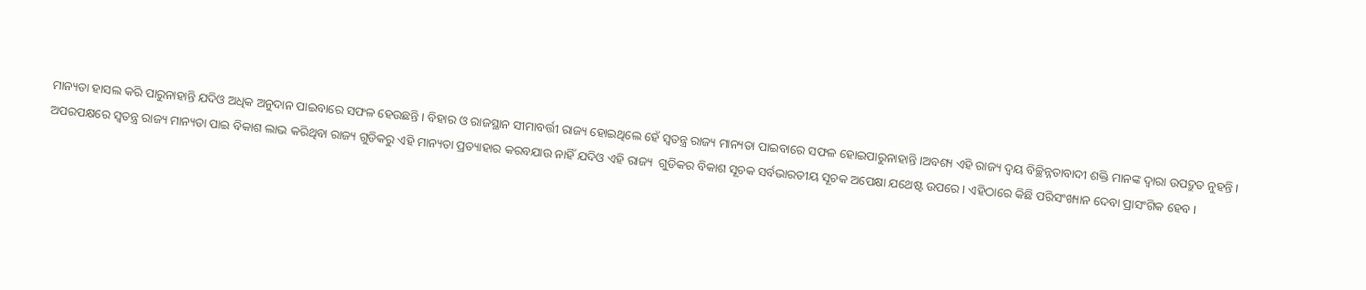ମାନ୍ୟତା ହାସଲ କରି ପାରୁନାହାନ୍ତି ଯଦିଓ ଅଧିକ ଅନୁଦାନ ପାଇବାରେ ସଫଳ ହେଉଛନ୍ତି । ବିହାର ଓ ରାଜସ୍ଥାନ ସୀମାବର୍ତ୍ତୀ ରାଜ୍ୟ ହୋଇଥିଲେ ହେଁ ସ୍ୱତନ୍ତ୍ର ରାଜ୍ୟ ମାନ୍ୟତା ପାଇବାରେ ସଫଳ ହୋଇପାରୁନାହାନ୍ତି ।ଅବଶ୍ୟ ଏହି ରାଜ୍ୟ ଦ୍ୱୟ ବିଚ୍ଛିନ୍ନତାବାଦୀ ଶକ୍ତି ମାନଙ୍କ ଦ୍ୱାରା ଉପଦ୍ରୁତ ନୁହନ୍ତି ।
ଅପରପକ୍ଷରେ ସ୍ୱତନ୍ତ୍ର ରାଜ୍ୟ ମାନ୍ୟତା ପାଇ ବିକାଶ ଲାଭ କରିଥିବା ରାଜ୍ୟ ଗୁଡିକରୁ ଏହି ମାନ୍ୟତା ପ୍ରତ୍ୟାହାର କରବଯାଉ ନାହିଁ ଯଦିଓ ଏହି ରାଜ୍ୟ  ଗୁଡିକର ବିକାଶ ସୂଚକ ସର୍ବଭାରତୀୟ ସୂଚକ ଅପେକ୍ଷା ଯଥେଷ୍ଟ ଉପରେ । ଏହିଠାରେ କିଛି ପରିସଂଖ୍ୟାନ ଦେବା ପ୍ରାସଂଗିକ ହେବ ।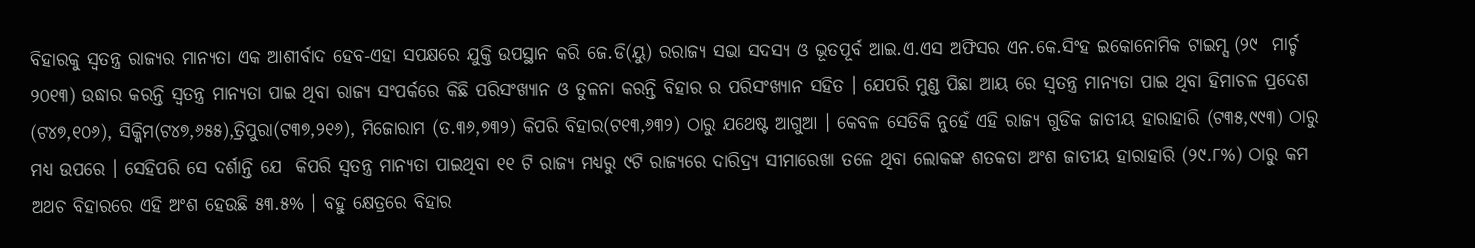ବିହାରକୁ ସ୍ୱତନ୍ତ୍ର ରାଜ୍ୟର ମାନ୍ୟତା ଏକ ଆଶୀର୍ବାଦ ହେବ-ଏହା ସପକ୍ଷରେ ଯୁକ୍ତି ଉପସ୍ଥାନ କରି ଜେ.ଡି(ୟୁ) ରରାଜ୍ୟ ସଭା ସଦସ୍ୟ ଓ ଭୂତପୂର୍ବ ଆଇ.ଏ.ଏସ ଅଫିସର ଏନ.କେ.ସିଂହ ଇକୋନୋମିକ ଟାଇମ୍ସ (୨୯  ମାର୍ଚ୍ଚ ୨୦୧୩) ଉଦ୍ଧାର କରନ୍ତି ସ୍ୱତନ୍ତ୍ର ମାନ୍ୟତା ପାଇ ଥିବା ରାଜ୍ୟ ସଂପର୍କରେ କିଛି ପରିସଂଖ୍ୟାନ ଓ ତୁଳନା କରନ୍ତି ବିହାର ର ପରିସଂଖ୍ୟାନ ସହିତ । ଯେପରି ମୁଣ୍ଡ ପିଛା ଆୟ ରେ ସ୍ୱତନ୍ତ୍ର ମାନ୍ୟତା ପାଇ ଥିବା ହିମାଚଳ ପ୍ରଦେଶ (ଟ୪୭,୧୦୬), ସିକ୍କିମ(ଟ୪୭,୬୫୫),ତ୍ରିପୁରା(ଟ୩୭,୨୧୬), ମିଜୋରାମ (ତ.୩୬,୭୩୨) କିପରି ବିହାର(ଟ୧୩,୬୩୨) ଠାରୁ ଯଥେଷ୍ଟ ଆଗୁଆ । କେବଳ ସେତିକି ନୁହେଁ ଏହି ରାଜ୍ୟ ଗୁଡିକ ଜାତୀୟ ହାରାହାରି (ଟ୩୫,୯୯୩) ଠାରୁ ମଧ୍ୟ ଉପରେ । ସେହିପରି ସେ ଦର୍ଶାନ୍ତି ଯେ  କିପରି ସ୍ୱତନ୍ତ୍ର ମାନ୍ୟତା ପାଇଥିବା ୧୧ ଟି ରାଜ୍ୟ ମଧ୍ୟରୁ ୯ଟି ରାଜ୍ୟରେ ଦାରିଦ୍ର୍ୟ ସୀମାରେଖା ତଳେ ଥିବା ଲୋକଙ୍କ ଶତକଡା ଅଂଶ ଜାତୀୟ ହାରାହାରି (୨୯.୮%) ଠାରୁ କମ ଅଥଚ ବିହାରରେ ଏହି ଅଂଶ ହେଉଛି ୫୩.୫% । ବହୁ କ୍ଷେତ୍ରରେ ବିହାର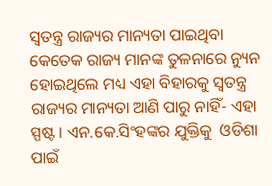ସ୍ୱତନ୍ତ୍ର ରାଜ୍ୟର ମାନ୍ୟତା ପାଇଥିବା କେତେକ ରାଜ୍ୟ ମାନଙ୍କ ତୁଳନାରେ ନ୍ୟୁନ ହୋଇଥିଲେ ମଧ୍ୟ ଏହା ବିହାରକୁ ସ୍ୱତନ୍ତ୍ର ରାଜ୍ୟର ମାନ୍ୟତା ଆଣି ପାରୁ ନାହିଁ- ଏହା ସ୍ପଷ୍ଟ । ଏନ.କେ.ସିଂହଙ୍କର ଯୁକ୍ତିକୁ  ଓଡିଶା ପାଇଁ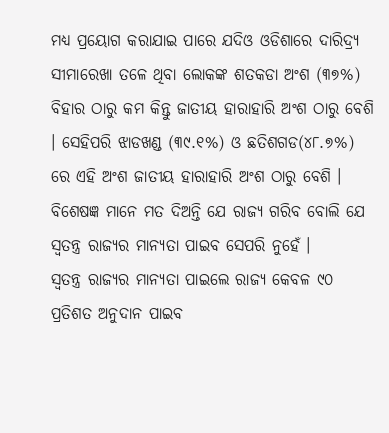ମଧ୍ୟ ପ୍ରୟୋଗ କରାଯାଇ ପାରେ ଯଦିଓ ଓଡିଶାରେ ଦାରିଦ୍ର୍ୟ ସୀମାରେଖା ତଳେ ଥିବା ଲୋକଙ୍କ ଶତକଡା ଅଂଶ (୩୭%) ବିହାର ଠାରୁ କମ କିନ୍ତୁ ଜାତୀୟ ହାରାହାରି ଅଂଶ ଠାରୁ ବେଶି । ସେହିପରି ଝାଡଖଣ୍ଡ (୩୯.୧%) ଓ ଛତିଶଗଡ(୪୮.୭%) ରେ ଏହି ଅଂଶ ଜାତୀୟ ହାରାହାରି ଅଂଶ ଠାରୁ ବେଶି । ବିଶେଷଜ୍ଞ ମାନେ ମତ ଦିଅନ୍ତି ଯେ ରାଜ୍ୟ ଗରିବ ବୋଲି ଯେ ସ୍ୱତନ୍ତ୍ର ରାଜ୍ୟର ମାନ୍ୟତା ପାଇବ ସେପରି ନୁହେଁ ।
ସ୍ୱତନ୍ତ୍ର ରାଜ୍ୟର ମାନ୍ୟତା ପାଇଲେ ରାଜ୍ୟ କେବଳ ୯୦ ପ୍ରତିଶତ ଅନୁଦାନ ପାଇବ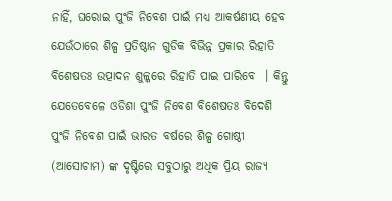ନାହିଁ, ଘରୋଇ ପୁଂଜି ନିବେଶ ପାଇଁ ମଧ୍ୟ ଆକର୍ଷଣୀୟ ହେବ ଯେଉଁଠାରେ ଶିଳ୍ପ ପ୍ରତିଷ୍ଠାନ ଗୁଡିକ ବିଭିନ୍ନ ପ୍ରକାର ରିହାତି ବିଶେଷତଃ ଉତ୍ପାଦନ ଶୁଳ୍କରେ ରିହାତି ପାଇ ପାରିବେ  । କିନ୍ତୁ ଯେତେବେଳେ ଓଡିଶା ପୁଂଜି ନିବେଶ ବିଶେଷତଃ ବିଦେଶି ପୁଂଜି ନିବେଶ ପାଇଁ ଭାରତ ବର୍ଷରେ ଶିଳ୍ପ ଗୋଷ୍ଠୀ (ଆସୋଚାମ) ଙ୍କ ଦୃଷ୍ଟିରେ ସବୁଠାରୁ ଅଧିକ ପ୍ରିୟ ରାଜ୍ୟ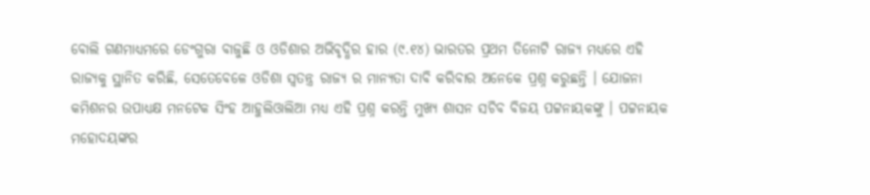ବୋଲି ଗଣମାଧ୍ୟମରେ ଡେଂଗୁରା ବାଜୁଛି ଓ ଓଡିଶାର ଅଭିବୃଦ୍ଧିର ହାର (୯.୧୪) ଭାରତର ପ୍ରଥମ ତିନୋଟି ରାଜ୍ୟ ମଧ୍ୟରେ ଏହି ରାଜ୍ୟକୁ ସ୍ଥାନିତ କରିଛି, ସେତେବେଳେ ଓଡିଶା ସ୍ୱତନ୍ତ୍ର ରାଜ୍ୟ ର ମାନ୍ୟତା ଦାବି କରିବାର ଅନେକେ ପ୍ରଶ୍ନ କରୁଛନ୍ତି । ଯୋଜନା କମିଶନର ଉପାଧ୍ୟକ୍ଷ ମନଟେକ ସିଂହ ଆହୁଲିଓାଲିଆ ମଧ୍ୟ ଏହି ପ୍ରଶ୍ନ କରନ୍ତି ମୁଖ୍ୟ ଶାସନ ସଚିବ ବିଜୟ ପଟ୍ଟନାୟକଙ୍କୁ । ପଟ୍ଟନାୟକ ମହୋଦୟଙ୍କର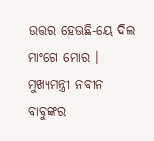ଉତ୍ତର ହେଊଛି-ୟେ ଦିଲ ମାଂଗେ ମୋର । ମୁଖ୍ୟମନ୍ତ୍ରୀ ନବୀନ ବାବୁଙ୍କର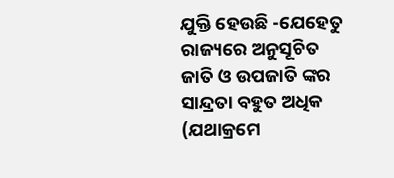ଯୁକ୍ତି ହେଉଛି -ଯେହେତୁ ରାଜ୍ୟରେ ଅନୁସୂଚିତ ଜାତି ଓ ଉପଜାତି ଙ୍କର ସାନ୍ଦ୍ରତା ବହୁତ ଅଧିକ (ଯଥାକ୍ରମେ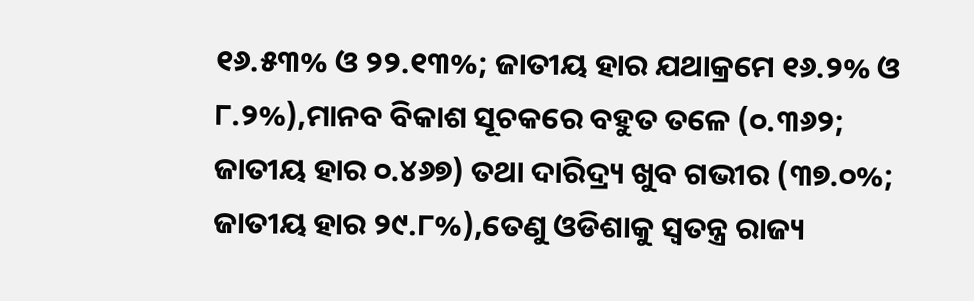୧୬.୫୩% ଓ ୨୨.୧୩%; ଜାତୀୟ ହାର ଯଥାକ୍ରମେ ୧୬.୨% ଓ ୮.୨%),ମାନବ ବିକାଶ ସୂଚକରେ ବହୁତ ତଳେ (୦.୩୬୨;  ଜାତୀୟ ହାର ୦.୪୬୭) ତଥା ଦାରିଦ୍ର୍ୟ ଖୁବ ଗଭୀର (୩୭.୦%; ଜାତୀୟ ହାର ୨୯.୮%),ତେଣୁ ଓଡିଶାକୁ ସ୍ୱତନ୍ତ୍ର ରାଜ୍ୟ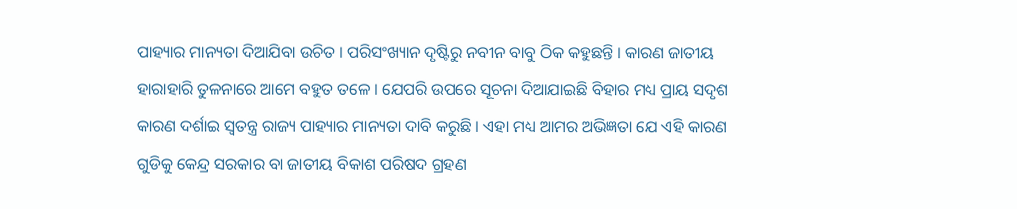ପାହ୍ୟାର ମାନ୍ୟତା ଦିଆଯିବା ଉଚିତ । ପରିସଂଖ୍ୟାନ ଦୃଷ୍ଟିରୁ ନବୀନ ବାବୁ ଠିକ କହୁଛନ୍ତି । କାରଣ ଜାତୀୟ ହାରାହାରି ତୁଳନାରେ ଆମେ ବହୁତ ତଳେ । ଯେପରି ଉପରେ ସୂଚନା ଦିଆଯାଇଛି ବିହାର ମଧ୍ୟ ପ୍ରାୟ ସଦୃଶ କାରଣ ଦର୍ଶାଇ ସ୍ୱତନ୍ତ୍ର ରାଜ୍ୟ ପାହ୍ୟାର ମାନ୍ୟତା ଦାବି କରୁଛି । ଏହା ମଧ୍ୟ ଆମର ଅଭିଜ୍ଞତା ଯେ ଏହି କାରଣ ଗୁଡିକୁ କେନ୍ଦ୍ର ସରକାର ବା ଜାତୀୟ ବିକାଶ ପରିଷଦ ଗ୍ରହଣ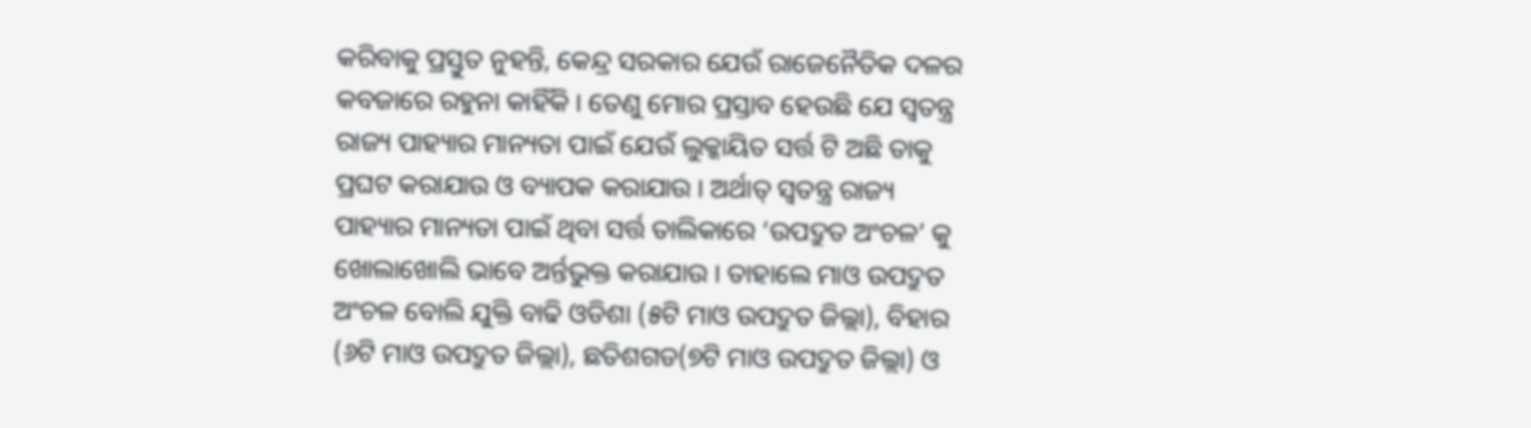କରିବାକୁ ପ୍ରସ୍ତୁତ ନୁହନ୍ତି, କେନ୍ଦ୍ର ସରକାର ଯେଉଁ ରାଜେନୈତିକ ଦଳର କବଜାରେ ରହୁନା କାହିଁକି । ତେଣୁ ମୋର ପ୍ରସ୍ତାବ ହେଉଛି ଯେ ସ୍ୱତନ୍ତ୍ର ରାଜ୍ୟ ପାହ୍ୟାର ମାନ୍ୟତା ପାଇଁ ଯେଉଁ ଲୁକ୍କାୟିତ ସର୍ତ୍ତ ଟି ଅଛି ତାକୁ ପ୍ରଘଟ କରାଯାଉ ଓ ବ୍ୟାପକ କରାଯାଉ । ଅର୍ଥାତ୍ ସ୍ୱତନ୍ତ୍ର ରାଜ୍ୟ ପାହ୍ୟାର ମାନ୍ୟତା ପାଇଁ ଥିବା ସର୍ତ୍ତ ତାଲିକାରେ ‘ଉପଦ୍ରୁତ ଅଂଚଳ’ କୁ ଖୋଲାଖୋଲି ଭାବେ ଅର୍ନ୍ତଭୁକ୍ତ କରାଯାଉ । ତାହାଲେ ମାଓ ଉପଦ୍ରୁତ ଅଂଚଳ ବୋଲି ଯୁକ୍ତି ବାଢି ଓଡିଶା (୫ଟି ମାଓ ଉପଦ୍ରୁତ ଜିଲ୍ଲା), ବିହାର (୬ଟି ମାଓ ଉପଦ୍ରୁତ ଜିଲ୍ଲା), ଛତିଶଗଡ(୭ଟି ମାଓ ଉପଦ୍ରୁତ ଜିଲ୍ଲା) ଓ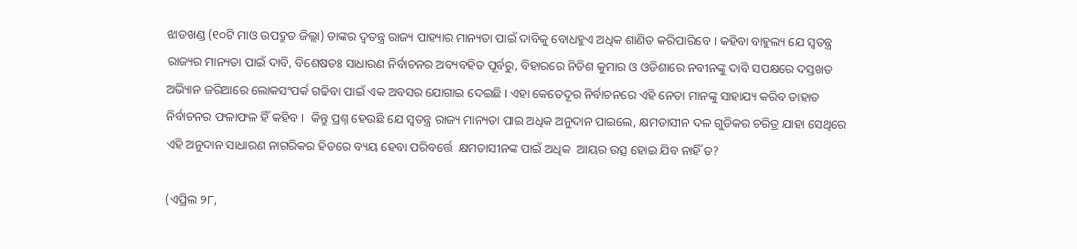ଝାଡଖଣ୍ଡ (୧୦ଟି ମାଓ ଉପଦ୍ରୁତ ଜିଲ୍ଲା) ତାଙ୍କର ଦ୍ୱତନ୍ତ୍ର ରାଜ୍ୟ ପାହ୍ୟାର ମାନ୍ୟତା ପାଇଁ ଦାବିକୁ ବୋଧହୁଏ ଅଧିକ ଶାଣିତ କରିପାରିବେ । କହିବା ବାହୁଲ୍ୟ ଯେ ସ୍ୱତନ୍ତ୍ର ରାଜ୍ୟର ମାନ୍ୟତା ପାଇଁ ଦାବି, ବିଶେଷତଃ ସାଧାରଣ ନିର୍ବାଚନର ଅବ୍ୟବହିତ ପୂର୍ବରୁ, ବିହାରରେ ନିତିଶ କୁମାର ଓ ଓଡିଶାରେ ନବୀନଙ୍କୁ ଦାବି ସପକ୍ଷରେ ଦସ୍ତଖତ ଅଭ୍ୟିାନ ଜରିଆରେ ଲୋକସଂପର୍କ ଗଢିବା ପାଇଁ ଏକ ଅବସର ଯୋଗାଇ ଦେଇଛି । ଏହା କେତେଦୂର ନିର୍ବାଚନରେ ଏହି ନେତା ମାନଙ୍କୁ ସାହାଯ୍ୟ କରିବ ତାହାତ ନିର୍ବାଚନର ଫଳାଫଳ ହିଁ କହିବ ।  କିନ୍ତୁ ପ୍ରଶ୍ନ ହେଉଛି ଯେ ସ୍ୱତନ୍ତ୍ର ରାଜ୍ୟ ମାନ୍ୟତା ପାଇ ଅଧିକ ଅନୁଦାନ ପାଇଲେ, କ୍ଷମତାସୀନ ଦଳ ଗୁଡିକର ଚରିତ୍ର ଯାହା ସେଥିରେ ଏହି ଅନୁଦାନ ସାଧାରଣ ନାଗରିକର ହିତରେ ବ୍ୟୟ ହେବା ପରିବର୍ତ୍ତେ  କ୍ଷମତାସୀନଙ୍କ ପାଇଁ ଅଧିକ  ଆୟର ଉତ୍ସ ହୋଇ ଯିବ ନାହିଁ ତ?

(ଏପ୍ରିଲ ୨୮,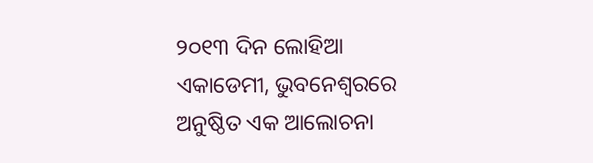୨୦୧୩ ଦିନ ଲୋହିଆ ଏକାଡେମୀ, ଭୁବନେଶ୍ୱରରେ ଅନୁଷ୍ଠିତ ଏକ ଆଲୋଚନା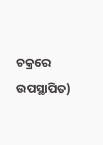ଚକ୍ରରେ ଉପସ୍ଥାପିତ)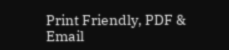Print Friendly, PDF & Email